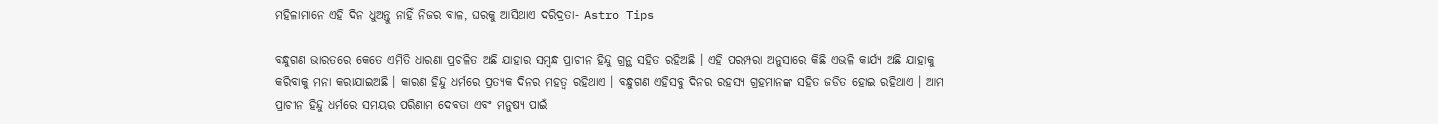ମହିଳାମାନେ ଏହି ଦିନ ଧୁଅନ୍ତୁ ନାହିଁ ନିଜର ବାଳ, ଘରକୁ ଆସିଥାଏ ଦରିଦ୍ରତା- Astro Tips

ବନ୍ଧୁଗଣ ଭାରତରେ କେତେ ଏମିତି ଧାରଣା ପ୍ରଚଳିତ ଅଛି ଯାହାର ସମ୍ବନ୍ଧ ପ୍ରାଚୀନ ହିନ୍ଦୁ ଗ୍ରନ୍ଥ ସହିତ ରହିଅଛି । ଏହି ପରମ୍ପରା ଅନୁସାରେ କିଛି ଏଭଳି କାର୍ଯ୍ୟ ଅଛି ଯାହାକୁ କରିବାକୁ ମନା କରାଯାଇଅଛି । କାରଣ ହିନ୍ଦୁ ଧର୍ମରେ ପ୍ରତ୍ୟକ ଦିନର ମହତ୍ଵ ରହିଥାଏ । ବନ୍ଧୁଗଣ ଏହିସବୁ ଦିନର ରହସ୍ୟ ଗ୍ରହମାନଙ୍କ ସହିତ ଜଡିତ ହୋଇ ରହିଥାଏ । ଆମ ପ୍ରାଚୀନ ହିନ୍ଦୁ ଧର୍ମରେ ସମୟର ପରିଣାମ ଦେବତା ଏବଂ ମନୁଷ୍ୟ ପାଇଁ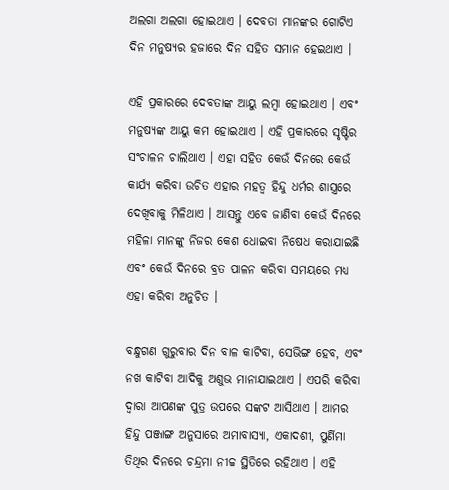ଅଲଗା ଅଲଗା ହୋଇଥାଏ । ଦେବତା ମାନଙ୍କର ଗୋଟିଏ ଦିନ ମନୁଷ୍ୟର ହଜାରେ ଦିନ ସହିତ ସମାନ ହେଇଥାଏ ।

ଏହି ପ୍ରକାରରେ ଦେବତାଙ୍କ ଆୟୁ ଲମ୍ବା ହୋଇଥାଏ । ଏବଂ ମନୁଷ୍ୟଙ୍କ ଆୟୁ କମ ହୋଇଥାଏ । ଏହି ପ୍ରକାରରେ ସୃଷ୍ଟିର ସଂଚାଳନ ଚାଲିଥାଏ । ଏହା ସହିତ କେଉଁ ଦିନରେ କେଉଁ କାର୍ଯ୍ୟ କରିବା ଉଚିତ ଏହାର ମହତ୍ଵ ହିନ୍ଦୁ ଧର୍ମର ଶାସ୍ତ୍ରରେ ଦେଖିବାକୁ ମିଳିଥାଏ । ଆସନ୍ତୁ ଏବେ ଜାଣିବା କେଉଁ ଦିନରେ ମହିଳା ମାନଙ୍କୁ ନିଜର କେଶ ଧୋଇବା ନିଷେଧ କରାଯାଇଛି ଏବଂ କେଉଁ ଦିନରେ ବ୍ରତ ପାଳନ କରିବା ସମୟରେ ମଧ୍ୟ ଏହା କରିବା ଅନୁଚିତ ।

ବନ୍ଧୁଗଣ ଗୁରୁବାର ଦିନ ବାଳ କାଟିବା, ସେଭିଙ୍ଗ ହେବ, ଏବଂ ନଖ କାଟିବା ଆଦିକୁ ଅଶୁଭ ମାନାଯାଇଥାଏ । ଏପରି କରିବା ଦ୍ଵାରା ଆପଣଙ୍କ ପୁତ୍ର ଉପରେ ସଙ୍କଟ ଆସିଥାଏ । ଆମର ହିନ୍ଦୁ ପଞ୍ଜାଙ୍ଗ ଅନୁସାରେ ଅମାବାସ୍ୟା, ଏକାଦଶୀ, ପୁର୍ଣିମା ତିଥିର ଦିନରେ ଚନ୍ଦ୍ରମା ନୀଚ୍ଚ ସ୍ଥିତିରେ ରହିଥାଏ । ଏହି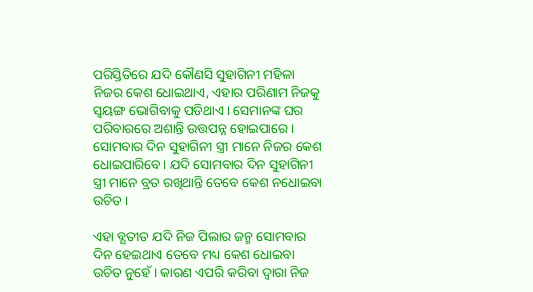ପରିସ୍ତିତିରେ ଯଦି କୌଣସି ସୁହାଗିନୀ ମହିଳା ନିଜର କେଶ ଧୋଇଥାଏ, ଏହାର ପରିଣାମ ନିଜକୁ ସ୍ଵୟଙ୍ଗ ଭୋଗିବାକୁ ପଡିଥାଏ । ସେମାନଙ୍କ ଘର ପରିବାରରେ ଅଶାନ୍ତି ଉତ୍ତପନ୍ନ ହୋଇପାରେ । ସୋମବାର ଦିନ ସୁହାଗିନୀ ସ୍ତ୍ରୀ ମାନେ ନିଜର କେଶ ଧୋଇପାରିବେ । ଯଦି ସୋମବାର ଦିନ ସୁହାଗିନୀ ସ୍ତ୍ରୀ ମାନେ ବ୍ରତ ରଖିଥାନ୍ତି ତେବେ କେଶ ନଧୋଇବା ଉଚିତ ।

ଏହା ବ୍ଯତୀତ ଯଦି ନିଜ ପିଲାର ଜନ୍ମ ସୋମବାର ଦିନ ହେଇଥାଏ ତେବେ ମଧ୍ୟ କେଶ ଧୋଇବା ଉଚିତ ନୁହେଁ । କାରଣ ଏପରି କରିବା ଦ୍ଵାରା ନିଜ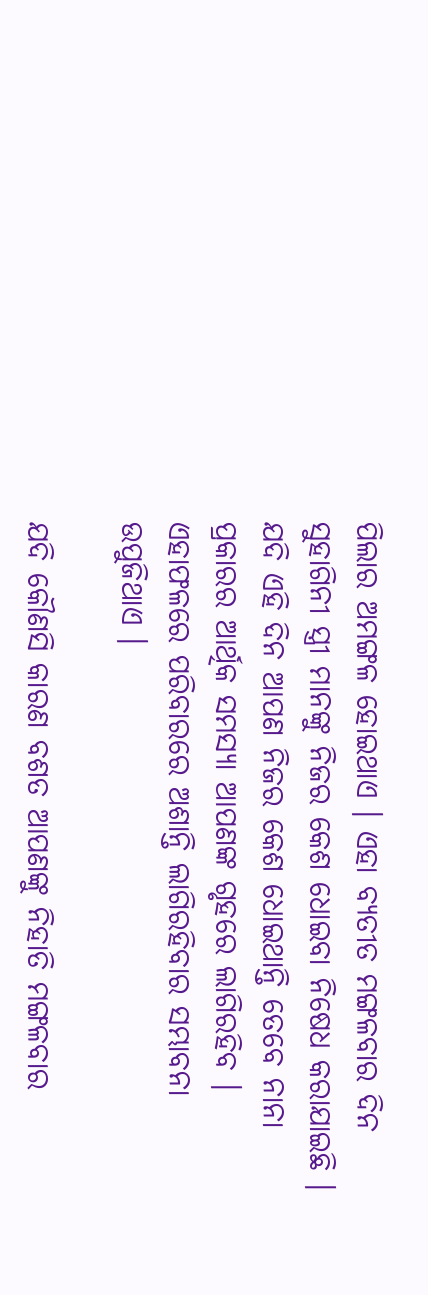ପିଲାର ଅମଙ୍ଗଳ ହୋଇଥାଏ । ଏହା ବ୍ଯତୀତ ମଙ୍ଗଳବାର ଦିନ ସୁହାଗିନୀ ସ୍ତ୍ରୀ ମାନଙ୍କୁ ନିଜର କେଶ ଧୋଇବା ନିଷେଧ କରାଯାଇଛି । ଯଦି ଏହି ଦିନ ଆପଣ ନିଜର କେଶ ଧୋଇଥାନ୍ତି ତେବେ ନାନା ପ୍ରକାରର ଆର୍ଥିକ ସମସ୍ଯା ଆପଣଙ୍କ ଗୃହରେ ଲାଗିରହିବ । ଏହାଫଳରେ ପରିବାରରେ ଅଶାନ୍ତି ଲାଗିରହିବାର ସମ୍ଭାବନା ଉପୁଜିଥାଏ ।

ଯଦି କୌଣସି କାରଣ ବଶତ ଆପଣଙ୍କୁ ନିହାତି ମଙ୍ଗଳବାର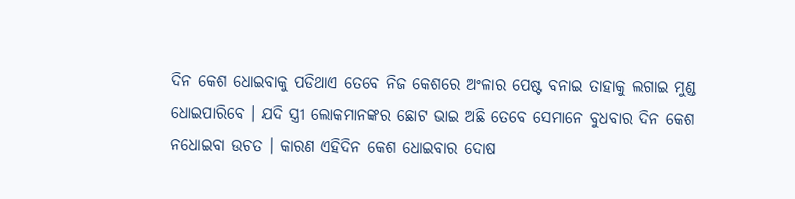ଦିନ କେଶ ଧୋଇବାକୁ ପଡିଥାଏ ତେବେ ନିଜ କେଶରେ ଅଂଳାର ପେଷ୍ଟ ବନାଇ ତାହାକୁ ଲଗାଇ ମୁଣ୍ଡ ଧୋଇପାରିବେ । ଯଦି ସ୍ତ୍ରୀ ଲୋକମାନଙ୍କର ଛୋଟ ଭାଇ ଅଛି ତେବେ ସେମାନେ ବୁଧବାର ଦିନ କେଶ ନଧୋଇବା ଉଚତ । କାରଣ ଏହିଦିନ କେଶ ଧୋଇବାର ଦୋଷ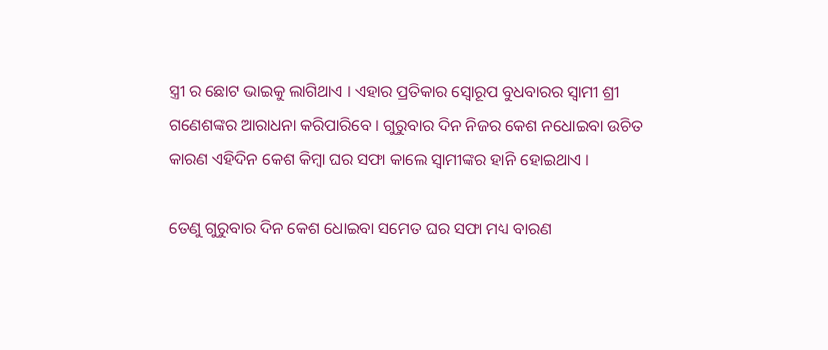ସ୍ତ୍ରୀ ର ଛୋଟ ଭାଇକୁ ଲାଗିଥାଏ । ଏହାର ପ୍ରତିକାର ସ୍ଵୋରୂପ ବୁଧବାରର ସ୍ଵାମୀ ଶ୍ରୀ ଗଣେଶଙ୍କର ଆରାଧନା କରିପାରିବେ । ଗୁରୁବାର ଦିନ ନିଜର କେଶ ନଧୋଇବା ଉଚିତ କାରଣ ଏହିଦିନ କେଶ କିମ୍ବା ଘର ସଫା କାଲେ ସ୍ବାମୀଙ୍କର ହାନି ହୋଇଥାଏ ।

ତେଣୁ ଗୁରୁବାର ଦିନ କେଶ ଧୋଇବା ସମେତ ଘର ସଫା ମଧ୍ୟ ବାରଣ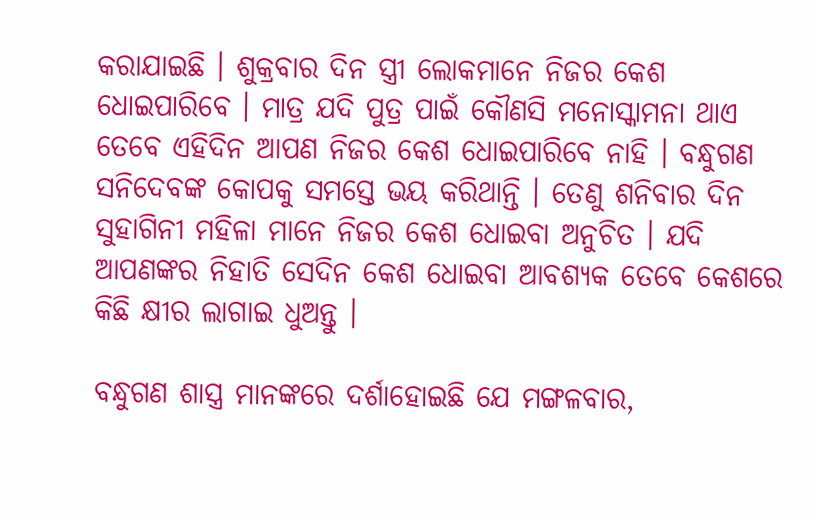କରାଯାଇଛି । ଶୁକ୍ରବାର ଦିନ ସ୍ତ୍ରୀ ଲୋକମାନେ ନିଜର କେଶ ଧୋଇପାରିବେ । ମାତ୍ର ଯଦି ପୁତ୍ର ପାଇଁ କୌଣସି ମନୋସ୍କାମନା ଥାଏ ତେବେ ଏହିଦିନ ଆପଣ ନିଜର କେଶ ଧୋଇପାରିବେ ନାହି । ବନ୍ଧୁଗଣ ସନିଦେବଙ୍କ କୋପକୁ ସମସ୍ତେ ଭୟ କରିଥାନ୍ତି । ତେଣୁ ଶନିବାର ଦିନ ସୁହାଗିନୀ ମହିଳା ମାନେ ନିଜର କେଶ ଧୋଇବା ଅନୁଚିତ । ଯଦି ଆପଣଙ୍କର ନିହାତି ସେଦିନ କେଶ ଧୋଇବା ଆବଶ୍ୟକ ତେବେ କେଶରେ କିଛି କ୍ଷୀର ଲାଗାଇ ଧୁଅନ୍ତୁ ।

ବନ୍ଧୁଗଣ ଶାସ୍ତ୍ର ମାନଙ୍କରେ ଦର୍ଶାହୋଇଛି ଯେ ମଙ୍ଗଳବାର,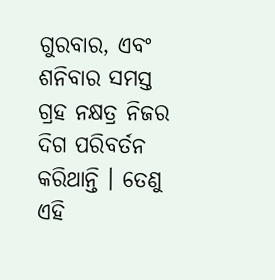ଗୁରବାର, ଏବଂ ଶନିବାର ସମସ୍ତ ଗ୍ରହ ନକ୍ଷତ୍ର ନିଜର ଦିଗ ପରିବର୍ତନ କରିଥାନ୍ତି । ତେଣୁ ଏହି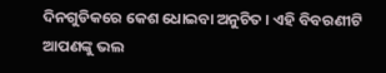ଦିନଗୁଡିକରେ କେଶ ଧୋଇବା ଅନୁଚିତ । ଏହି ବିବରଣୀଟି ଆପଣଙ୍କୁ ଭଲ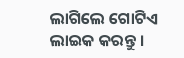ଲାଗିଲେ ଗୋଟିଏ ଲାଇକ କରନ୍ତୁ ।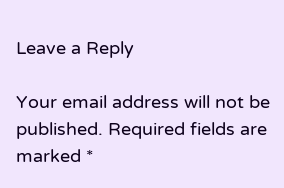Leave a Reply

Your email address will not be published. Required fields are marked *